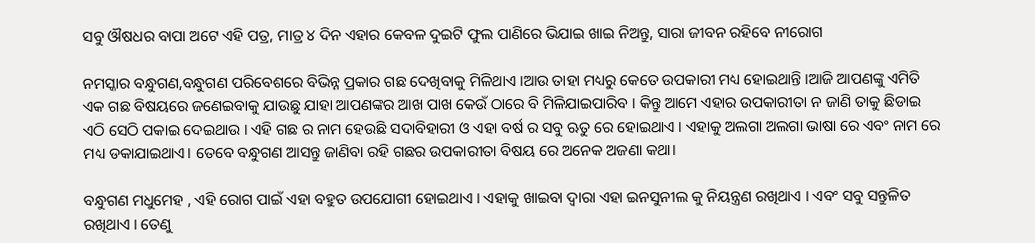ସବୁ ଔଷଧର ବାପା ଅଟେ ଏହି ପତ୍ର, ମାତ୍ର ୪ ଦିନ ଏହାର କେବଳ ଦୁଇଟି ଫୁଲ ପାଣିରେ ଭିଯାଇ ଖାଇ ନିଅନ୍ତୁ, ସାରା ଜୀବନ ରହିବେ ନୀରୋଗ

ନମସ୍କାର ବନ୍ଧୁଗଣ,ବନ୍ଧୁଗଣ ପରିବେଶରେ ବିଭିନ୍ନ ପ୍ରକାର ଗଛ ଦେଖିବାକୁ ମିଳିଥାଏ ।ଆଉ ତାହା ମଧ୍ୟରୁ କେତେ ଉପକାରୀ ମଧ୍ୟ ହୋଇଥାନ୍ତି ।ଆଜି ଆପଣଙ୍କୁ ଏମିତି ଏକ ଗଛ ବିଷୟରେ ଜଣେଇବାକୁ ଯାଉଛୁ ଯାହା ଆପଣଙ୍କର ଆଖ ପାଖ କେଉଁ ଠାରେ ବି ମିଳିଯାଇପାରିବ । କିନ୍ତୁ ଆମେ ଏହାର ଉପକାରୀତା ନ ଜାଣି ତାକୁ ଛିଡାଇ ଏଠି ସେଠି ପକାଇ ଦେଇଥାଉ । ଏହି ଗଛ ର ନାମ ହେଉଛି ସଦାବିହାରୀ ଓ ଏହା ବର୍ଷ ର ସବୁ ଋତୁ ରେ ହୋଇଥାଏ । ଏହାକୁ ଅଲଗା ଅଲଗା ଭାଷା ରେ ଏବଂ ନାମ ରେ ମଧ୍ୟ ଡକାଯାଇଥାଏ। ତେବେ ବନ୍ଧୁଗଣ ଆସନ୍ତୁ ଜାଣିବା ରହି ଗଛର ଉପକାରୀତା ବିଷୟ ରେ ଅନେକ ଅଜଣା କଥା।

ବନ୍ଧୁଗଣ ମଧୁମେହ , ଏହି ରୋଗ ପାଇଁ ଏହା ବହୁତ ଉପଯୋଗୀ ହୋଇଥାଏ । ଏହାକୁ ଖାଇବା ଦ୍ୱାରା ଏହା ଇନସୁନୀଲ କୁ ନିୟନ୍ତ୍ରଣ ରଖିଥାଏ । ଏବଂ ସବୁ ସନ୍ତୁଳିତ ରଖିଥାଏ । ତେଣୁ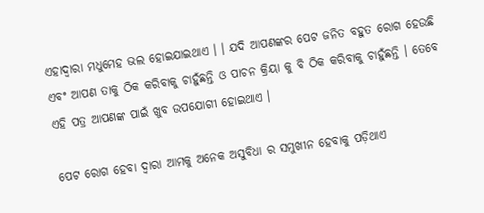ଏହାଦ୍ୱାରା ମଧୁମେହ ଭଲ ହୋଇଯାଇଥାଏ । । ଯଦି ଆପଣଙ୍କର ପେଟ ଜନିତ ବହୁତ ରୋଗ ହେଉଛି ଏବଂ ଆପଣ ତାକୁ ଠିକ କରିବାକୁ ଚାହୁଁଛନ୍ତି ଓ ପାଚନ କ୍ରିୟା କୁ ବି ଠିକ କରିବାକୁ ଚାହୁଁଛନ୍ତି । ତେବେ ଏହି ପତ୍ର ଆପଣଙ୍କ ପାଇଁ ଖୁବ ଉପଯୋଗୀ ହୋଇଥାଏ ।

ପେଟ ରୋଗ ହେବା ଦ୍ୱାରା ଆମକୁ ଅନେକ ଅସୁବିଧା ର ସମୁଖୀନ ହେବାକୁ ପଡ଼ିଥାଏ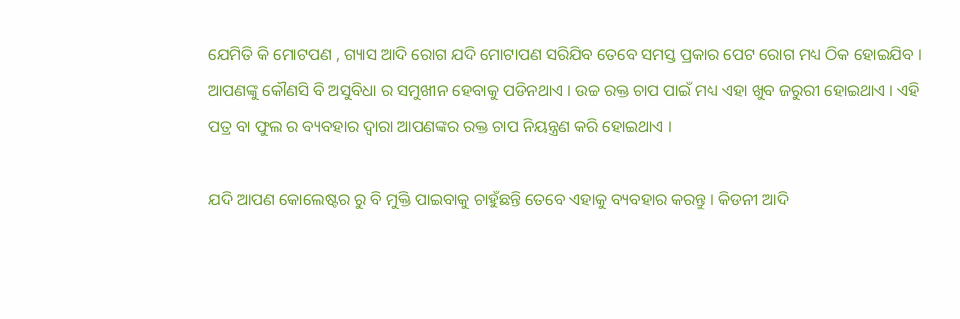ଯେମିତି କି ମୋଟପଣ , ଗ୍ୟାସ ଆଦି ରୋଗ ଯଦି ମୋଟାପଣ ସରିଯିବ ତେବେ ସମସ୍ତ ପ୍ରକାର ପେଟ ରୋଗ ମଧ୍ୟ ଠିକ ହୋଇଯିବ । ଆପଣଙ୍କୁ କୌଣସି ବି ଅସୁବିଧା ର ସମୁଖୀନ ହେବାକୁ ପଡିନଥାଏ । ଉଚ୍ଚ ରକ୍ତ ଚାପ ପାଇଁ ମଧ୍ୟ ଏହା ଖୁବ ଜରୁରୀ ହୋଇଥାଏ । ଏହି ପତ୍ର ବା ଫୁଲ ର ବ୍ୟବହାର ଦ୍ଵାରା ଆପଣଙ୍କର ରକ୍ତ ଚାପ ନିୟନ୍ତ୍ରଣ କରି ହୋଇଥାଏ ।

ଯଦି ଆପଣ କୋଲେଷ୍ଟର ରୁ ବି ମୁକ୍ତି ପାଇବାକୁ ଚାହୁଁଛନ୍ତି ତେବେ ଏହାକୁ ବ୍ୟବହାର କରନ୍ତୁ । କିଡନୀ ଆଦି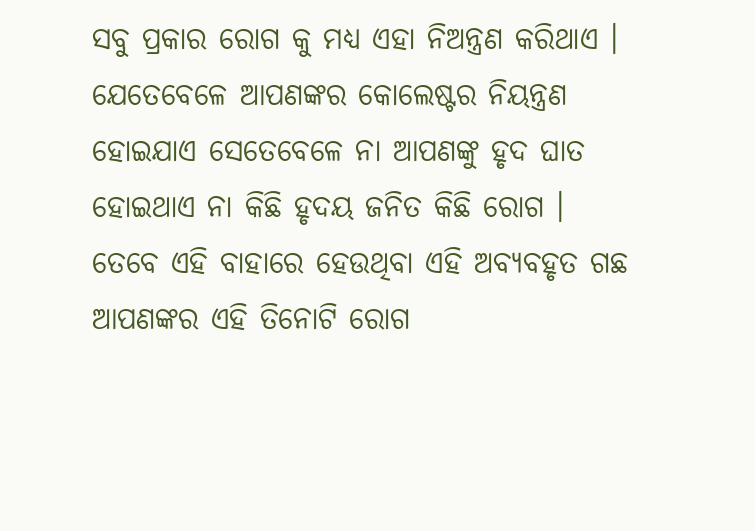ସବୁ ପ୍ରକାର ରୋଗ କୁ ମଧ୍ୟ ଏହା ନିଅନ୍ତ୍ରଣ କରିଥାଏ । ଯେତେବେଳେ ଆପଣଙ୍କର କୋଲେଷ୍ଟର ନିୟନ୍ତ୍ରଣ ହୋଇଯାଏ ସେତେବେଳେ ନା ଆପଣଙ୍କୁ ହୃଦ ଘାତ ହୋଇଥାଏ ନା କିଛି ହୃଦୟ ଜନିତ କିଛି ରୋଗ । ତେବେ ଏହି ବାହାରେ ହେଉଥିବା ଏହି ଅବ୍ୟବହୃତ ଗଛ ଆପଣଙ୍କର ଏହି ତିନୋଟି ରୋଗ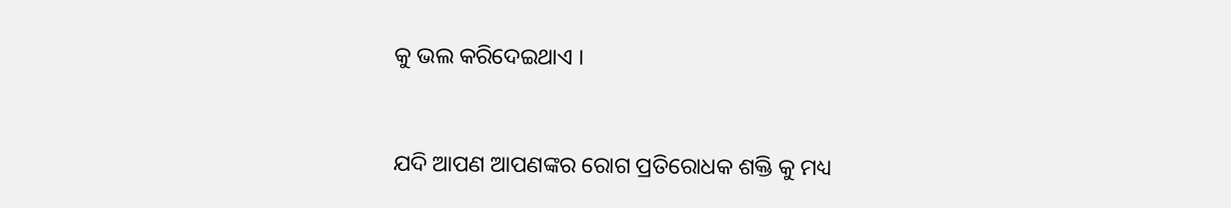କୁ ଭଲ କରିଦେଇଥାଏ ।



ଯଦି ଆପଣ ଆପଣଙ୍କର ରୋଗ ପ୍ରତିରୋଧକ ଶକ୍ତି କୁ ମଧ୍ୟ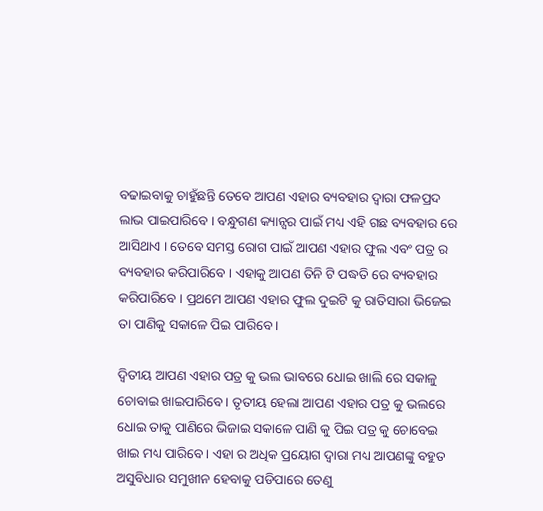ବଢାଇବାକୁ ଚାହୁଁଛନ୍ତି ତେବେ ଆପଣ ଏହାର ବ୍ୟବହାର ଦ୍ବାରା ଫଳପ୍ରଦ ଲାଭ ପାଇପାରିବେ । ବନ୍ଧୁଗଣ କ୍ୟାନ୍ସର ପାଇଁ ମଧ୍ୟ ଏହି ଗଛ ବ୍ୟବହାର ରେ ଆସିଥାଏ । ତେବେ ସମସ୍ତ ରୋଗ ପାଇଁ ଆପଣ ଏହାର ଫୁଲ ଏବଂ ପତ୍ର ର ବ୍ୟବହାର କରିପାରିବେ । ଏହାକୁ ଆପଣ ତିନି ଟି ପଦ୍ଧତି ରେ ବ୍ୟବହାର କରିପାରିବେ । ପ୍ରଥମେ ଆପଣ ଏହାର ଫୁଲ ଦୁଇଟି କୁ ରାତିସାରା ଭିଜେଇ ତା ପାଣିକୁ ସକାଳେ ପିଇ ପାରିବେ ।

ଦ୍ଵିତୀୟ ଆପଣ ଏହାର ପତ୍ର କୁ ଭଲ ଭାବରେ ଧୋଇ ଖାଲି ରେ ସକାଳୁ ଚୋବାଇ ଖାଇପାରିବେ । ତୃତୀୟ ହେଲା ଆପଣ ଏହାର ପତ୍ର କୁ ଭଲରେ ଧୋଇ ତାକୁ ପାଣିରେ ଭିଜାଇ ସକାଳେ ପାଣି କୁ ପିଇ ପତ୍ର କୁ ଚୋବେଇ ଖାଇ ମଧ୍ୟ ପାରିବେ । ଏହା ର ଅଧିକ ପ୍ରୟୋଗ ଦ୍ଵାରା ମଧ୍ୟ ଆପଣଙ୍କୁ ବହୁତ ଅସୁବିଧାର ସମୁଖୀନ ହେବାକୁ ପଡିପାରେ ତେଣୁ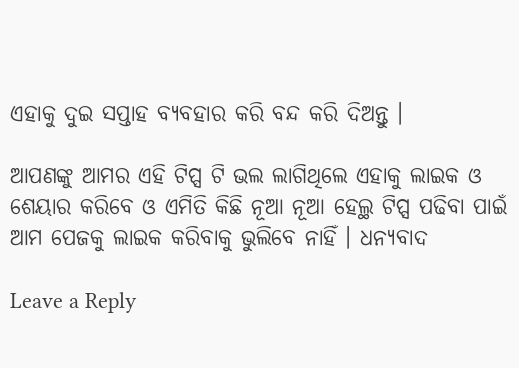ଏହାକୁ ଦୁଇ ସପ୍ତାହ ବ୍ୟବହାର କରି ବନ୍ଦ କରି ଦିଅନ୍ତୁ ।

ଆପଣଙ୍କୁ ଆମର ଏହି ଟିପ୍ସ ଟି ଭଲ ଲାଗିଥିଲେ ଏହାକୁ ଲାଇକ ଓ ଶେୟାର କରିବେ ଓ ଏମିତି କିଛି ନୂଆ ନୂଆ ହେଲ୍ଥ ଟିପ୍ସ ପଢିବା ପାଇଁ ଆମ ପେଜକୁ ଲାଇକ କରିବାକୁ ଭୁଲିବେ ନାହିଁ । ଧନ୍ୟବାଦ

Leave a Reply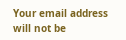Your email address will not be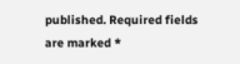published. Required fields are marked *